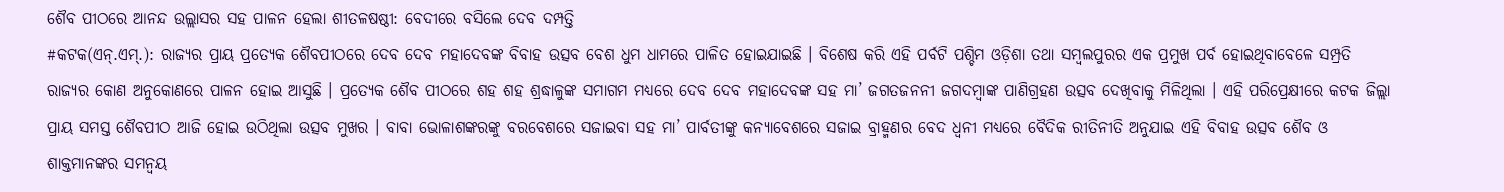ଶୈବ ପୀଠରେ ଆନନ୍ଦ ଉଲ୍ଲାସର ସହ ପାଳନ ହେଲା ଶୀତଳଷଷ୍ଠୀ: ବେଦୀରେ ବସିଲେ ଦେବ ଦମ୍ପତ୍ତି
#କଟକ(ଏନ୍.ଏମ୍.): ରାଜ୍ୟର ପ୍ରାୟ ପ୍ରତ୍ୟେକ ଶୈବପୀଠରେ ଦେବ ଦେବ ମହାଦେବଙ୍କ ବିବାହ ଉତ୍ସବ ବେଶ ଧୁମ ଧାମରେ ପାଳିତ ହୋଇଯାଇଛି । ବିଶେଷ କରି ଏହି ପର୍ବଟି ପଶ୍ଚିମ ଓଡ଼ିଶା ତଥା ସମ୍ବଲପୁରର ଏକ ପ୍ରମୁଖ ପର୍ବ ହୋଇଥିବାବେଳେ ସମ୍ପ୍ରତି ରାଜ୍ୟର କୋଣ ଅନୁକୋଣରେ ପାଳନ ହୋଇ ଆସୁଛି । ପ୍ରତ୍ୟେକ ଶୈବ ପୀଠରେ ଶହ ଶହ ଶ୍ରଦ୍ଧାଳୁଙ୍କ ସମାଗମ ମଧ୍ୟରେ ଦେବ ଦେବ ମହାଦେବଙ୍କ ସହ ମା’ ଜଗତଜନନୀ ଜଗଦମ୍ବାଙ୍କ ପାଣିଗ୍ରହଣ ଉତ୍ସବ ଦେଖିବାକୁ ମିଳିଥିଲା । ଏହି ପରିପ୍ରେକ୍ଷୀରେ କଟକ ଜିଲ୍ଲା ପ୍ରାୟ ସମସ୍ତ ଶୈବପୀଠ ଆଜି ହୋଇ ଉଠିଥିଲା ଉତ୍ସବ ମୁଖର । ବାବା ଭୋଳାଶଙ୍କରଙ୍କୁ ବରବେଶରେ ସଜାଇବା ସହ ମା’ ପାର୍ବତୀଙ୍କୁ କନ୍ୟାବେଶରେ ସଜାଇ ବ୍ରାହ୍ମଣର ବେଦ ଧ୍ୱନୀ ମଧ୍ୟରେ ବୈଦିକ ରୀତିନୀତି ଅନୁଯାଇ ଏହି ବିବାହ ଉତ୍ସବ ଶୈବ ଓ ଶାକ୍ତମାନଙ୍କର ସମନ୍ୱୟ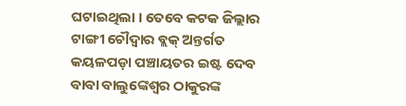ଘଟାଇଥିଲା । ତେବେ କଟକ ଜିଲ୍ଲାର ଟାଙ୍ଗୀ ଚୌଦ୍ୱାର ବ୍ଲକ୍ ଅନ୍ତର୍ଗତ କୟଳପଡ଼ା ପଞ୍ଚାୟତର ଇଷ୍ଟ ଦେବ ବାବା ବାଲୁଙ୍କେଶ୍ୱର ଠାକୁରଙ୍କ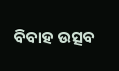ବିବାହ ଉତ୍ସବ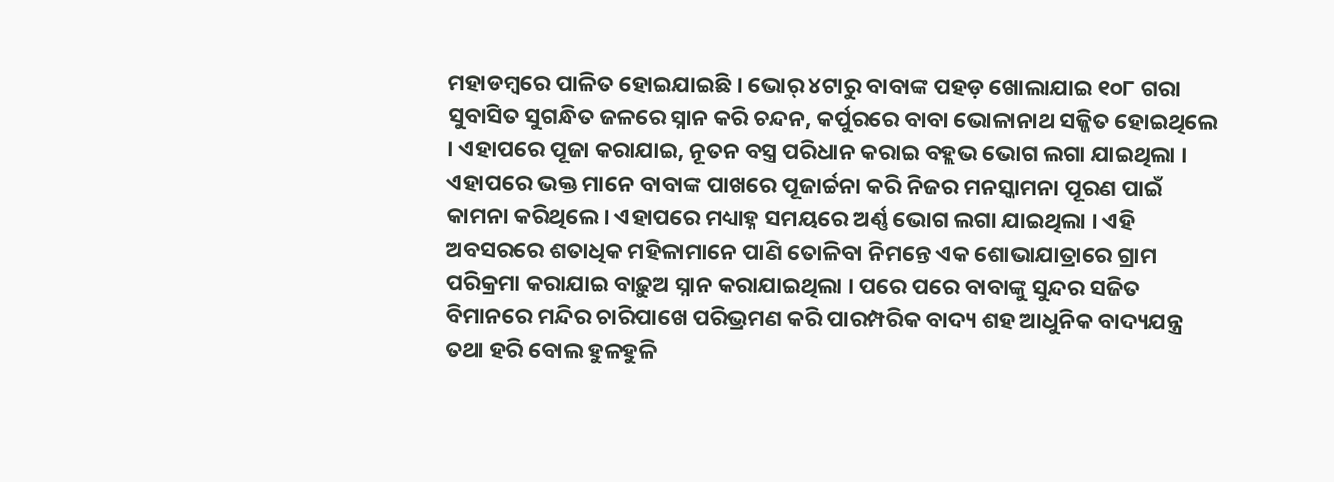ମହାଡମ୍ୱରେ ପାଳିତ ହୋଇଯାଇଛି । ଭୋର୍ ୪ଟାରୁ ବାବାଙ୍କ ପହଡ଼ ଖୋଲାଯାଇ ୧୦୮ ଗରା ସୁବାସିତ ସୁଗନ୍ଧିତ ଜଳରେ ସ୍ନାନ କରି ଚନ୍ଦନ, କର୍ପୁରରେ ବାବା ଭୋଳାନାଥ ସଜ୍ଜିତ ହୋଇଥିଲେ । ଏହାପରେ ପୂଜା କରାଯାଇ, ନୂତନ ବସ୍ତ୍ର ପରିଧାନ କରାଇ ବହ୍ଲଭ ଭୋଗ ଲଗା ଯାଇଥିଲା । ଏହାପରେ ଭକ୍ତ ମାନେ ବାବାଙ୍କ ପାଖରେ ପୂଜାର୍ଚ୍ଚନା କରି ନିଜର ମନସ୍କାମନା ପୂରଣ ପାଇଁ କାମନା କରିଥିଲେ । ଏହାପରେ ମଧ୍ୟାହ୍ନ ସମୟରେ ଅର୍ଣ୍ଣ ଭୋଗ ଲଗା ଯାଇଥିଲା । ଏହି ଅବସରରେ ଶତାଧିକ ମହିଳାମାନେ ପାଣି ତୋଳିବା ନିମନ୍ତେ ଏକ ଶୋଭାଯାତ୍ରାରେ ଗ୍ରାମ ପରିକ୍ରମା କରାଯାଇ ବାଢ଼ୁଅ ସ୍ନାନ କରାଯାଇଥିଲା । ପରେ ପରେ ବାବାଙ୍କୁ ସୁନ୍ଦର ସଜିତ ବିମାନରେ ମନ୍ଦିର ଚାରିପାଖେ ପରିଭ୍ରମଣ କରି ପାରମ୍ପରିକ ବାଦ୍ୟ ଶହ ଆଧୁନିକ ବାଦ୍ୟଯନ୍ତ୍ର ତଥା ହରି ବୋଲ ହୁଳହୁଳି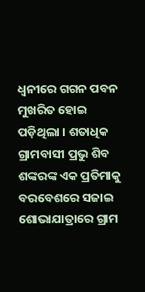ଧ୍ୱନୀରେ ଗଗନ ପବନ ମୁଖରିତ ହୋଇ ପଡ଼ିଥିଲା । ଶତାଧିକ ଗ୍ରାମବାସୀ ପ୍ରଭୁ ଶିବ ଶଙ୍କରଙ୍କ ଏକ ପ୍ରତିମାକୁ ବରବେଶରେ ସଜାଇ ଶୋଭାଯାତ୍ରାରେ ଗ୍ରାମ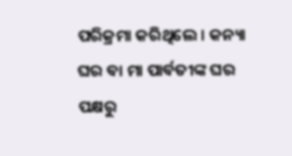ପରିକ୍ରମା କରିଥିଲେ । କନ୍ୟା ଘର ବା ମା ପାର୍ବତୀଙ୍କ ଘର ପକ୍ଷରୁ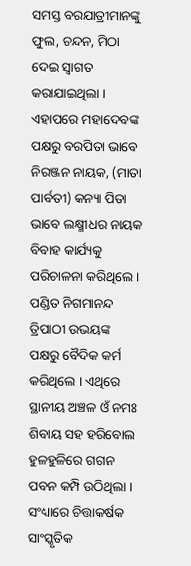ସମସ୍ତ ବରଯାତ୍ରୀମାନଙ୍କୁ ଫୁଲ, ଚନ୍ଦନ, ମିଠା ଦେଇ ସ୍ୱାଗତ କରାଯାଇଥିଲା । ଏହାପରେ ମହାଦେବଙ୍କ ପକ୍ଷରୁ ବରପିତା ଭାବେ ନିରଞ୍ଜନ ନାୟକ, (ମାତା ପାର୍ବତୀ) କନ୍ୟା ପିତା ଭାବେ ଲକ୍ଷ୍ମୀଧର ନାୟକ ବିବାହ କାର୍ଯ୍ୟକୁ ପରିଚାଳନା କରିଥିଲେ । ପଣ୍ଡିତ ନିଗମାନନ୍ଦ ତ୍ରିପାଠୀ ଉଭୟଙ୍କ ପକ୍ଷରୁ ବୈଦିକ କର୍ମ କରିଥିଲେ । ଏଥିରେ ସ୍ଥାନୀୟ ଅଞ୍ଚଳ ଓଁ ନମଃ ଶିବାୟ ସହ ହରିବୋଲ ହୁଳହୁଳିରେ ଗଗନ ପବନ କମ୍ପି ଉଠିଥିଲା । ସଂଧ୍ୟାରେ ଚିତ୍ତାକର୍ଷକ ସାଂସ୍କୃତିକ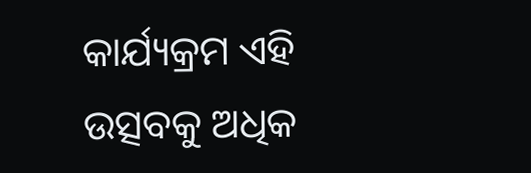କାର୍ଯ୍ୟକ୍ରମ ଏହି ଉତ୍ସବକୁ ଅଧିକ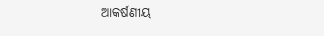ଆକର୍ଷଣୀୟ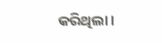କରିଥିଲା ।